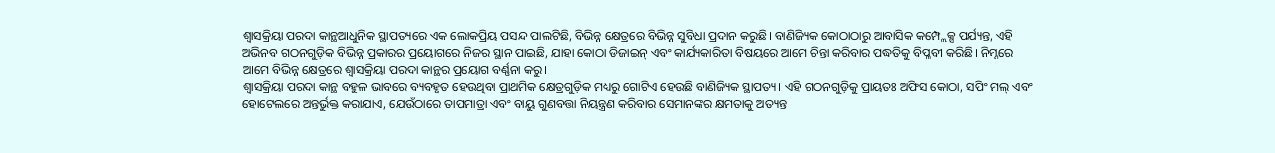ଶ୍ୱାସକ୍ରିୟା ପରଦା କାନ୍ଥଆଧୁନିକ ସ୍ଥାପତ୍ୟରେ ଏକ ଲୋକପ୍ରିୟ ପସନ୍ଦ ପାଲଟିଛି, ବିଭିନ୍ନ କ୍ଷେତ୍ରରେ ବିଭିନ୍ନ ସୁବିଧା ପ୍ରଦାନ କରୁଛି। ବାଣିଜ୍ୟିକ କୋଠାଠାରୁ ଆବାସିକ କମ୍ପ୍ଲେକ୍ସ ପର୍ଯ୍ୟନ୍ତ, ଏହି ଅଭିନବ ଗଠନଗୁଡ଼ିକ ବିଭିନ୍ନ ପ୍ରକାରର ପ୍ରୟୋଗରେ ନିଜର ସ୍ଥାନ ପାଇଛି, ଯାହା କୋଠା ଡିଜାଇନ୍ ଏବଂ କାର୍ଯ୍ୟକାରିତା ବିଷୟରେ ଆମେ ଚିନ୍ତା କରିବାର ପଦ୍ଧତିକୁ ବିପ୍ଳବୀ କରିଛି। ନିମ୍ନରେ ଆମେ ବିଭିନ୍ନ କ୍ଷେତ୍ରରେ ଶ୍ୱାସକ୍ରିୟା ପରଦା କାନ୍ଥର ପ୍ରୟୋଗ ବର୍ଣ୍ଣନା କରୁ।
ଶ୍ୱାସକ୍ରିୟା ପରଦା କାନ୍ଥ ବହୁଳ ଭାବରେ ବ୍ୟବହୃତ ହେଉଥିବା ପ୍ରାଥମିକ କ୍ଷେତ୍ରଗୁଡ଼ିକ ମଧ୍ୟରୁ ଗୋଟିଏ ହେଉଛି ବାଣିଜ୍ୟିକ ସ୍ଥାପତ୍ୟ। ଏହି ଗଠନଗୁଡ଼ିକୁ ପ୍ରାୟତଃ ଅଫିସ କୋଠା, ସପିଂ ମଲ୍ ଏବଂ ହୋଟେଲରେ ଅନ୍ତର୍ଭୁକ୍ତ କରାଯାଏ, ଯେଉଁଠାରେ ତାପମାତ୍ରା ଏବଂ ବାୟୁ ଗୁଣବତ୍ତା ନିୟନ୍ତ୍ରଣ କରିବାର ସେମାନଙ୍କର କ୍ଷମତାକୁ ଅତ୍ୟନ୍ତ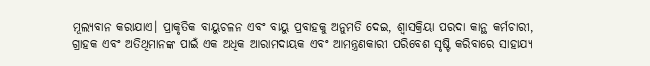ମୂଲ୍ୟବାନ କରାଯାଏ। ପ୍ରାକୃତିକ ବାୟୁଚଳନ ଏବଂ ବାୟୁ ପ୍ରବାହକୁ ଅନୁମତି ଦେଇ, ଶ୍ୱାସକ୍ରିୟା ପରଦା କାନ୍ଥ କର୍ମଚାରୀ, ଗ୍ରାହକ ଏବଂ ଅତିଥିମାନଙ୍କ ପାଇଁ ଏକ ଅଧିକ ଆରାମଦାୟକ ଏବଂ ଆମନ୍ତ୍ରଣକାରୀ ପରିବେଶ ସୃଷ୍ଟି କରିବାରେ ସାହାଯ୍ୟ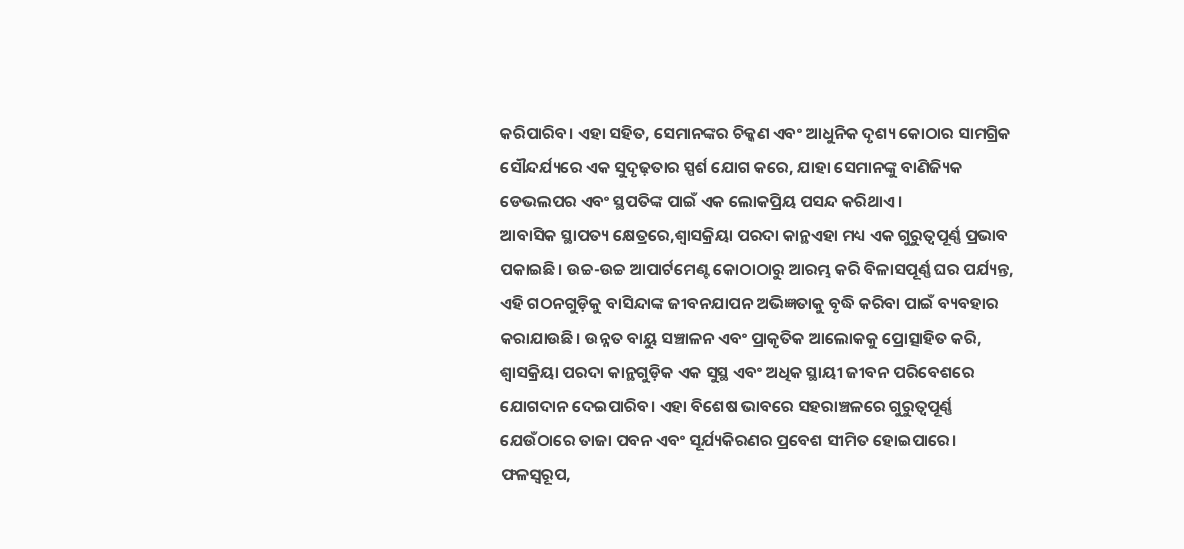କରିପାରିବ। ଏହା ସହିତ, ସେମାନଙ୍କର ଚିକ୍କଣ ଏବଂ ଆଧୁନିକ ଦୃଶ୍ୟ କୋଠାର ସାମଗ୍ରିକ ସୌନ୍ଦର୍ଯ୍ୟରେ ଏକ ସୁଦୃଢ଼ତାର ସ୍ପର୍ଶ ଯୋଗ କରେ, ଯାହା ସେମାନଙ୍କୁ ବାଣିଜ୍ୟିକ ଡେଭଲପର ଏବଂ ସ୍ଥପତିଙ୍କ ପାଇଁ ଏକ ଲୋକପ୍ରିୟ ପସନ୍ଦ କରିଥାଏ।
ଆବାସିକ ସ୍ଥାପତ୍ୟ କ୍ଷେତ୍ରରେ,ଶ୍ୱାସକ୍ରିୟା ପରଦା କାନ୍ଥଏହା ମଧ୍ୟ ଏକ ଗୁରୁତ୍ୱପୂର୍ଣ୍ଣ ପ୍ରଭାବ ପକାଇଛି। ଉଚ୍ଚ-ଉଚ୍ଚ ଆପାର୍ଟମେଣ୍ଟ କୋଠାଠାରୁ ଆରମ୍ଭ କରି ବିଳାସପୂର୍ଣ୍ଣ ଘର ପର୍ଯ୍ୟନ୍ତ, ଏହି ଗଠନଗୁଡ଼ିକୁ ବାସିନ୍ଦାଙ୍କ ଜୀବନଯାପନ ଅଭିଜ୍ଞତାକୁ ବୃଦ୍ଧି କରିବା ପାଇଁ ବ୍ୟବହାର କରାଯାଉଛି। ଉନ୍ନତ ବାୟୁ ସଞ୍ଚାଳନ ଏବଂ ପ୍ରାକୃତିକ ଆଲୋକକୁ ପ୍ରୋତ୍ସାହିତ କରି, ଶ୍ୱାସକ୍ରିୟା ପରଦା କାନ୍ଥଗୁଡ଼ିକ ଏକ ସୁସ୍ଥ ଏବଂ ଅଧିକ ସ୍ଥାୟୀ ଜୀବନ ପରିବେଶରେ ଯୋଗଦାନ ଦେଇପାରିବ। ଏହା ବିଶେଷ ଭାବରେ ସହରାଞ୍ଚଳରେ ଗୁରୁତ୍ୱପୂର୍ଣ୍ଣ ଯେଉଁଠାରେ ତାଜା ପବନ ଏବଂ ସୂର୍ଯ୍ୟକିରଣର ପ୍ରବେଶ ସୀମିତ ହୋଇପାରେ। ଫଳସ୍ୱରୂପ,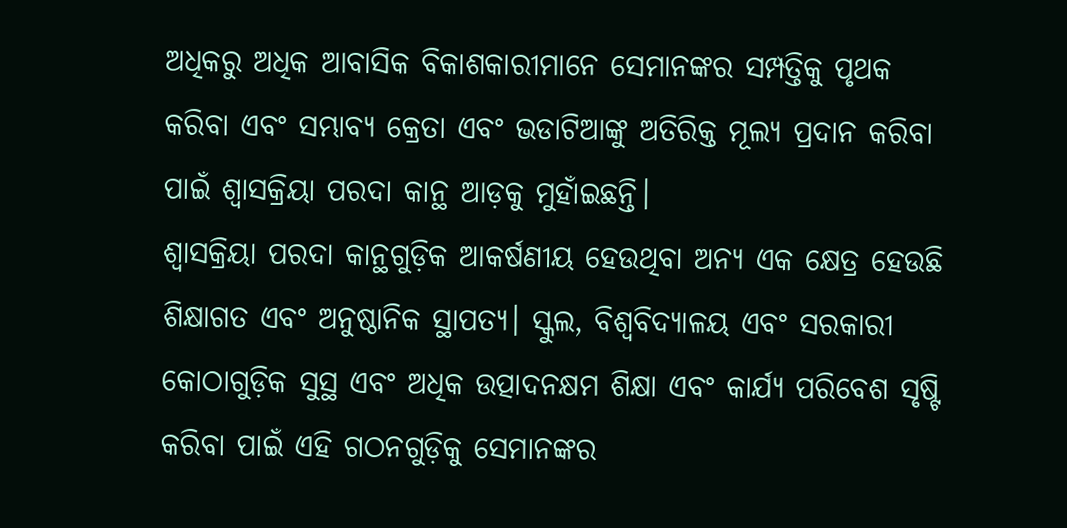ଅଧିକରୁ ଅଧିକ ଆବାସିକ ବିକାଶକାରୀମାନେ ସେମାନଙ୍କର ସମ୍ପତ୍ତିକୁ ପୃଥକ କରିବା ଏବଂ ସମ୍ଭାବ୍ୟ କ୍ରେତା ଏବଂ ଭଡାଟିଆଙ୍କୁ ଅତିରିକ୍ତ ମୂଲ୍ୟ ପ୍ରଦାନ କରିବା ପାଇଁ ଶ୍ୱାସକ୍ରିୟା ପରଦା କାନ୍ଥ ଆଡ଼କୁ ମୁହାଁଇଛନ୍ତି।
ଶ୍ୱାସକ୍ରିୟା ପରଦା କାନ୍ଥଗୁଡ଼ିକ ଆକର୍ଷଣୀୟ ହେଉଥିବା ଅନ୍ୟ ଏକ କ୍ଷେତ୍ର ହେଉଛି ଶିକ୍ଷାଗତ ଏବଂ ଅନୁଷ୍ଠାନିକ ସ୍ଥାପତ୍ୟ। ସ୍କୁଲ, ବିଶ୍ୱବିଦ୍ୟାଳୟ ଏବଂ ସରକାରୀ କୋଠାଗୁଡ଼ିକ ସୁସ୍ଥ ଏବଂ ଅଧିକ ଉତ୍ପାଦନକ୍ଷମ ଶିକ୍ଷା ଏବଂ କାର୍ଯ୍ୟ ପରିବେଶ ସୃଷ୍ଟି କରିବା ପାଇଁ ଏହି ଗଠନଗୁଡ଼ିକୁ ସେମାନଙ୍କର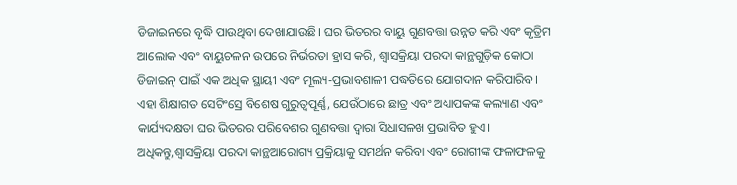ଡିଜାଇନରେ ବୃଦ୍ଧି ପାଉଥିବା ଦେଖାଯାଉଛି। ଘର ଭିତରର ବାୟୁ ଗୁଣବତ୍ତା ଉନ୍ନତ କରି ଏବଂ କୃତ୍ରିମ ଆଲୋକ ଏବଂ ବାୟୁଚଳନ ଉପରେ ନିର୍ଭରତା ହ୍ରାସ କରି, ଶ୍ୱାସକ୍ରିୟା ପରଦା କାନ୍ଥଗୁଡ଼ିକ କୋଠା ଡିଜାଇନ୍ ପାଇଁ ଏକ ଅଧିକ ସ୍ଥାୟୀ ଏବଂ ମୂଲ୍ୟ-ପ୍ରଭାବଶାଳୀ ପଦ୍ଧତିରେ ଯୋଗଦାନ କରିପାରିବ। ଏହା ଶିକ୍ଷାଗତ ସେଟିଂସ୍ରେ ବିଶେଷ ଗୁରୁତ୍ୱପୂର୍ଣ୍ଣ, ଯେଉଁଠାରେ ଛାତ୍ର ଏବଂ ଅଧ୍ୟାପକଙ୍କ କଲ୍ୟାଣ ଏବଂ କାର୍ଯ୍ୟଦକ୍ଷତା ଘର ଭିତରର ପରିବେଶର ଗୁଣବତ୍ତା ଦ୍ୱାରା ସିଧାସଳଖ ପ୍ରଭାବିତ ହୁଏ।
ଅଧିକନ୍ତୁ,ଶ୍ୱାସକ୍ରିୟା ପରଦା କାନ୍ଥଆରୋଗ୍ୟ ପ୍ରକ୍ରିୟାକୁ ସମର୍ଥନ କରିବା ଏବଂ ରୋଗୀଙ୍କ ଫଳାଫଳକୁ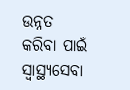ଉନ୍ନତ କରିବା ପାଇଁ ସ୍ୱାସ୍ଥ୍ୟସେବା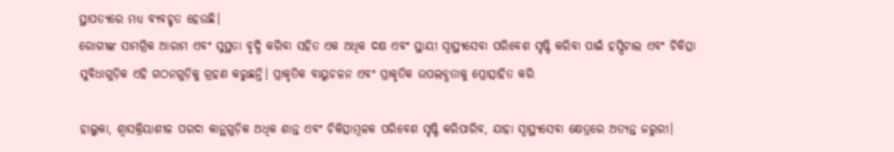ସ୍ଥାପତ୍ୟରେ ମଧ୍ୟ ବ୍ୟବହୃତ ହେଉଛି।
ରୋଗୀଙ୍କ ସାମଗ୍ରିକ ଆରାମ ଏବଂ ସୁସ୍ଥତା ବୃଦ୍ଧି କରିବା ସହିତ ଏକ ଅଧିକ ଦକ୍ଷ ଏବଂ ସ୍ଥାୟୀ ସ୍ୱାସ୍ଥ୍ୟସେବା ପରିବେଶ ସୃଷ୍ଟି କରିବା ପାଇଁ ହସ୍ପିଟାଲ ଏବଂ ଚିକିତ୍ସା ସୁବିଧାଗୁଡ଼ିକ ଏହି ଗଠନଗୁଡ଼ିକୁ ଗ୍ରହଣ କରୁଛନ୍ତି। ପ୍ରାକୃତିକ ବାୟୁଚଳନ ଏବଂ ପ୍ରାକୃତିକ ଉପଲବ୍ଧତାକୁ ପ୍ରୋତ୍ସାହିତ କରି

ହାଲୁକା, ଶ୍ୱାସକ୍ରିୟାଶୀଳ ପରଦା କାନ୍ଥଗୁଡ଼ିକ ଅଧିକ ଶାନ୍ତ ଏବଂ ଚିକିତ୍ସାମୂଳକ ପରିବେଶ ସୃଷ୍ଟି କରିପାରିବ, ଯାହା ସ୍ୱାସ୍ଥ୍ୟସେବା କ୍ଷେତ୍ରରେ ଅତ୍ୟନ୍ତ ଜରୁରୀ।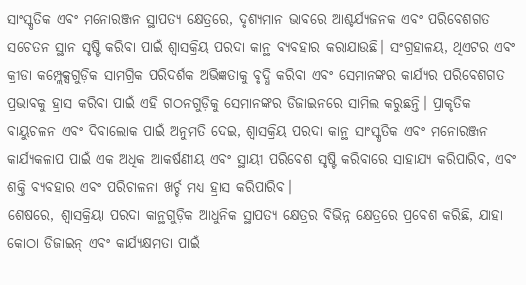ସାଂସ୍କୃତିକ ଏବଂ ମନୋରଞ୍ଜନ ସ୍ଥାପତ୍ୟ କ୍ଷେତ୍ରରେ, ଦୃଶ୍ୟମାନ ଭାବରେ ଆଶ୍ଚର୍ଯ୍ୟଜନକ ଏବଂ ପରିବେଶଗତ ସଚେତନ ସ୍ଥାନ ସୃଷ୍ଟି କରିବା ପାଇଁ ଶ୍ୱାସକ୍ରିୟ ପରଦା କାନ୍ଥ ବ୍ୟବହାର କରାଯାଉଛି। ସଂଗ୍ରହାଳୟ, ଥିଏଟର ଏବଂ କ୍ରୀଡା କମ୍ପ୍ଲେକ୍ସଗୁଡ଼ିକ ସାମଗ୍ରିକ ପରିଦର୍ଶକ ଅଭିଜ୍ଞତାକୁ ବୃଦ୍ଧି କରିବା ଏବଂ ସେମାନଙ୍କର କାର୍ଯ୍ୟର ପରିବେଶଗତ ପ୍ରଭାବକୁ ହ୍ରାସ କରିବା ପାଇଁ ଏହି ଗଠନଗୁଡ଼ିକୁ ସେମାନଙ୍କର ଡିଜାଇନରେ ସାମିଲ କରୁଛନ୍ତି। ପ୍ରାକୃତିକ ବାୟୁଚଳନ ଏବଂ ଦିବାଲୋକ ପାଇଁ ଅନୁମତି ଦେଇ, ଶ୍ୱାସକ୍ରିୟ ପରଦା କାନ୍ଥ ସାଂସ୍କୃତିକ ଏବଂ ମନୋରଞ୍ଜନ କାର୍ଯ୍ୟକଳାପ ପାଇଁ ଏକ ଅଧିକ ଆକର୍ଷଣୀୟ ଏବଂ ସ୍ଥାୟୀ ପରିବେଶ ସୃଷ୍ଟି କରିବାରେ ସାହାଯ୍ୟ କରିପାରିବ, ଏବଂ ଶକ୍ତି ବ୍ୟବହାର ଏବଂ ପରିଚାଳନା ଖର୍ଚ୍ଚ ମଧ୍ୟ ହ୍ରାସ କରିପାରିବ।
ଶେଷରେ, ଶ୍ୱାସକ୍ରିୟା ପରଦା କାନ୍ଥଗୁଡ଼ିକ ଆଧୁନିକ ସ୍ଥାପତ୍ୟ କ୍ଷେତ୍ରର ବିଭିନ୍ନ କ୍ଷେତ୍ରରେ ପ୍ରବେଶ କରିଛି, ଯାହା କୋଠା ଡିଜାଇନ୍ ଏବଂ କାର୍ଯ୍ୟକ୍ଷମତା ପାଇଁ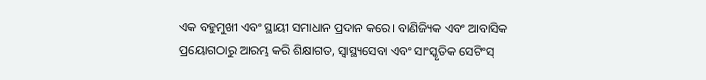ଏକ ବହୁମୁଖୀ ଏବଂ ସ୍ଥାୟୀ ସମାଧାନ ପ୍ରଦାନ କରେ। ବାଣିଜ୍ୟିକ ଏବଂ ଆବାସିକ ପ୍ରୟୋଗଠାରୁ ଆରମ୍ଭ କରି ଶିକ୍ଷାଗତ, ସ୍ୱାସ୍ଥ୍ୟସେବା ଏବଂ ସାଂସ୍କୃତିକ ସେଟିଂସ୍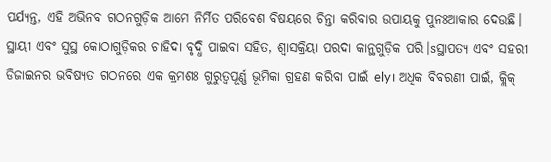ପର୍ଯ୍ୟନ୍ତ, ଏହି ଅଭିନବ ଗଠନଗୁଡ଼ିକ ଆମେ ନିର୍ମିତ ପରିବେଶ ବିଷୟରେ ଚିନ୍ତା କରିବାର ଉପାୟକୁ ପୁନଃଆକାର ଦେଉଛି। ସ୍ଥାୟୀ ଏବଂ ସୁସ୍ଥ କୋଠାଗୁଡ଼ିକର ଚାହିଦା ବୃଦ୍ଧି ପାଇବା ସହିତ, ଶ୍ୱାସକ୍ରିୟା ପରଦା କାନ୍ଥଗୁଡ଼ିକ ପରି।sସ୍ଥାପତ୍ୟ ଏବଂ ସହରୀ ଡିଜାଇନର ଭବିଷ୍ୟତ ଗଠନରେ ଏକ କ୍ରମଶଃ ଗୁରୁତ୍ୱପୂର୍ଣ୍ଣ ଭୂମିକା ଗ୍ରହଣ କରିବା ପାଇଁ ely। ଅଧିକ ବିବରଣୀ ପାଇଁ, କ୍ଲିକ୍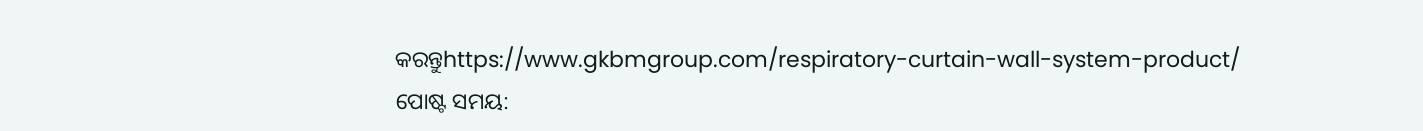କରନ୍ତୁhttps://www.gkbmgroup.com/respiratory-curtain-wall-system-product/
ପୋଷ୍ଟ ସମୟ: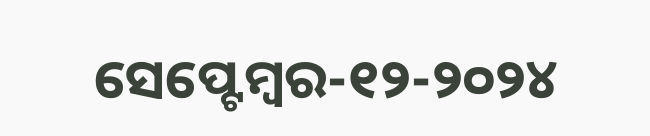ସେପ୍ଟେମ୍ବର-୧୨-୨୦୨୪